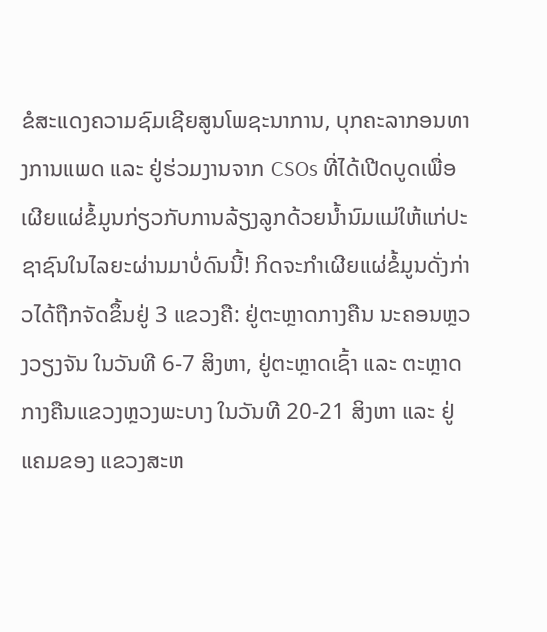ຂໍສະແດງຄວາມຊົມເຊີຍສູນໂພຊະນາການ, ບຸກຄະລາກອນທາງການແພດ ແລະ ຢູ່ຮ່ວມງານຈາກ CSOs ທີ່ໄດ້ເປີດບູດເພື່ອເຜີຍແຜ່ຂໍ້ມູນກ່ຽວກັບການລ້ຽງລູກດ້ວຍນໍ້ານົມແມ່ໃຫ້ແກ່ປະຊາຊົນໃນໄລຍະຜ່ານມາບໍ່ດົນນີ້! ກິດຈະກຳເຜີຍແຜ່ຂໍ້ມູນດັ່ງກ່າວໄດ້ຖືກຈັດຂຶ້ນຢູ່ 3 ແຂວງຄື: ຢູ່ຕະຫຼາດກາງຄືນ ນະຄອນຫຼວງວຽງຈັນ ໃນວັນທີ 6-7 ສິງຫາ, ຢູ່ຕະຫຼາດເຊົ້າ ແລະ ຕະຫຼາດກາງຄືນແຂວງຫຼວງພະບາງ ໃນວັນທີ 20-21 ສິງຫາ ແລະ ຢູ່ແຄມຂອງ ແຂວງສະຫ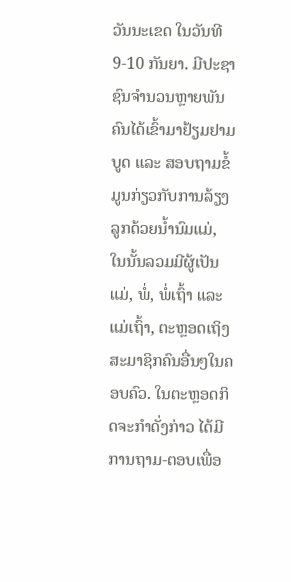ວັນນະເຂດ ໃນວັນທີ 9-10 ກັນຍາ. ມີປະຊາຊົນຈຳນວນຫຼາຍພັນຄົນໄດ້ເຂົ້າມາຢ້ຽມຢາມບູດ ແລະ ສອບຖາມຂໍ້ມູນກ່ຽວກັບການລ້ຽງລູກດ້ວຍນໍ້ານົມແມ່, ໃນນັ້ນລວມມີຜູ້ເປັນແມ່, ພໍ່, ພໍ່ເຖົ້າ ແລະ ແມ່ເຖົ້າ, ຕະຫຼອດເຖິງສະມາຊິກຄົນອື່ນໆໃນຄອບຄົວ. ໃນຕະຫຼອດກິດຈະກຳດັ່ງກ່າວ ໄດ້ມີການຖາມ-ຕອບເພື່ອ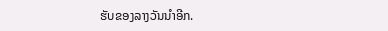ຮັບຂອງລາງວັນນຳອີກ.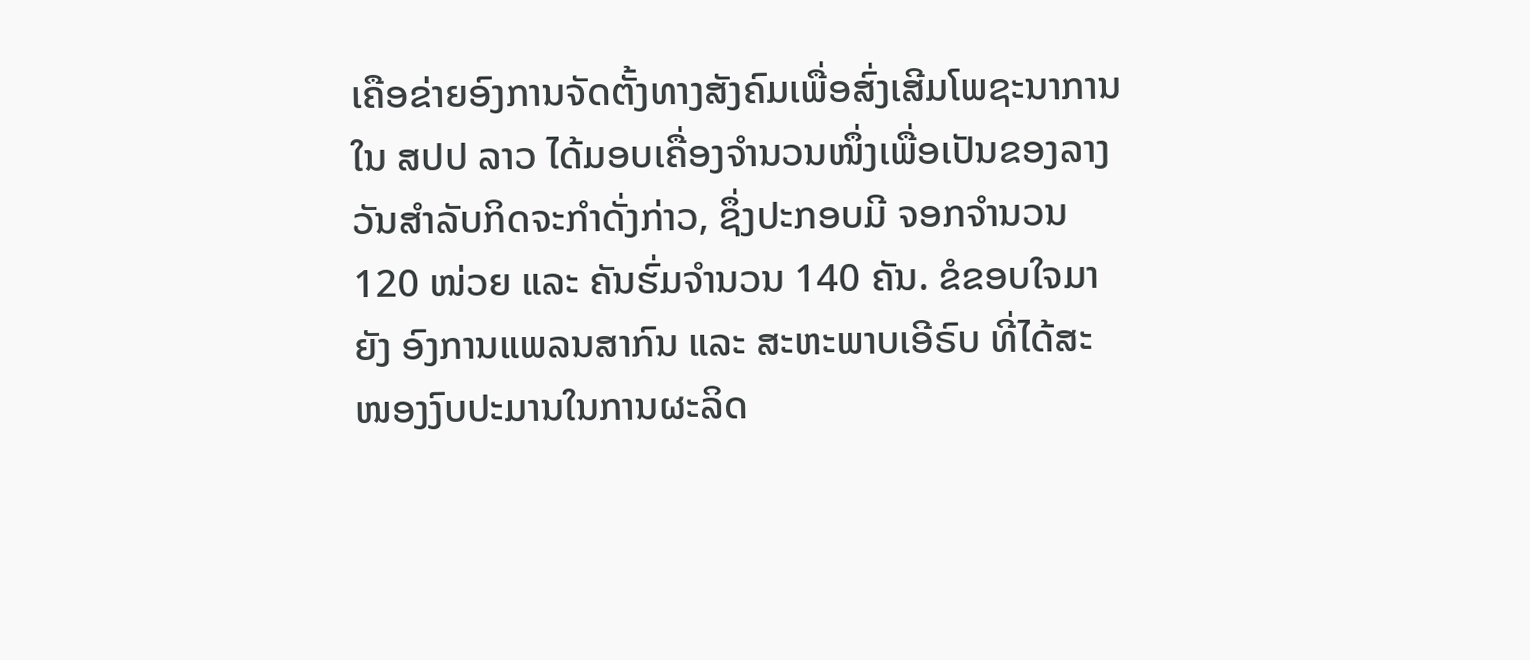ເຄືອຂ່າຍອົງການຈັດຕັ້ງທາງສັງຄົມເພື່ອສົ່ງເສີມໂພຊະນາການໃນ ສປປ ລາວ ໄດ້ມອບເຄື່ອງຈຳນວນໜຶ່ງເພື່ອເປັນຂອງລາງວັນສຳລັບກິດຈະກຳດັ່ງກ່າວ, ຊຶ່ງປະກອບມີ ຈອກຈຳນວນ 120 ໜ່ວຍ ແລະ ຄັນຮົ່ມຈຳນວນ 140 ຄັນ. ຂໍຂອບໃຈມາຍັງ ອົງການແພລນສາກົນ ແລະ ສະຫະພາບເອີຣົບ ທີ່ໄດ້ສະໜອງງົບປະມານໃນການຜະລິດ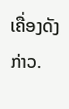ເຄື່ອງດັງກ່າວ.